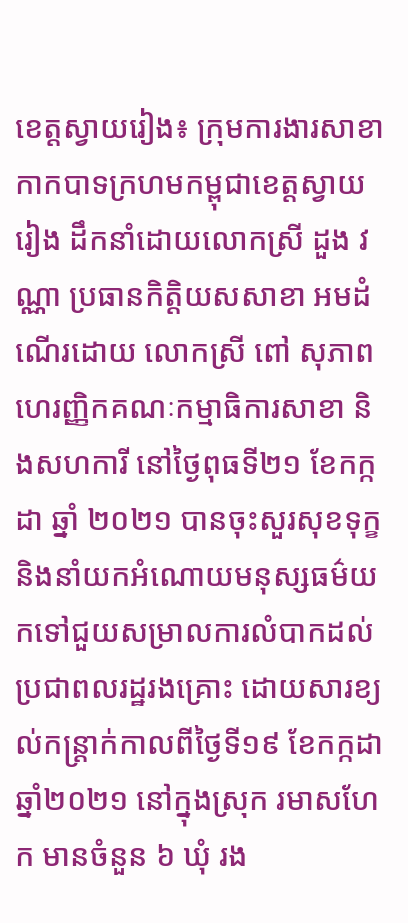ខេត្តស្វាយរៀង៖ ក្រុមការងារសាខាកាកបាទក្រហមកម្ពុជាខេត្តស្វាយរៀង ដឹកនាំដោយលោកស្រី ដួង វណ្ណា ប្រធានកិត្តិយសសាខា អមដំណើរដោយ លោកស្រី ពៅ សុភាព ហេរញ្ញិកគណៈកម្មាធិការសាខា និងសហការី នៅថ្ងៃពុធទី២១ ខែកក្កដា ឆ្នាំ ២០២១ បានចុះសួរសុខទុក្ខ និងនាំយកអំណោយមនុស្សធម៌យកទៅជួយសម្រាលការលំបាកដល់ប្រជាពលរដ្ឋរងគ្រោះ ដោយសារខ្យល់កន្ត្រាក់កាលពីថ្ងៃទី១៩ ខែកក្កដា ឆ្នាំ២០២១ នៅក្នុងស្រុក រមាសហែក មានចំនួន ៦ ឃុំ រង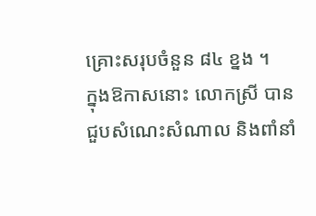គ្រោះសរុបចំនួន ៨៤ ខ្នង ។
ក្នុងឱកាសនោះ លោកស្រី បានជួបសំណេះសំណាល និងពាំនាំ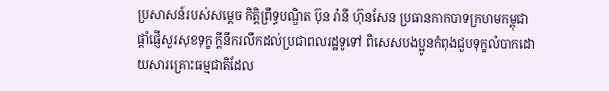ប្រសាសន៍របស់សម្តេច កិត្តិព្រឹទ្ធបណ្ឌិត ប៊ុន រ៉ានី ហ៊ុនសែន ប្រធានកាកបាទក្រហមកម្ពុជា ផ្តាំផ្ញើសួរសុខទុក្ខ ក្តីនឹករលឹកដល់ប្រជាពលរដ្ឋទូទៅ ពិសេសបងប្អូនកំពុងជួបទុក្ខលំបាកដោយសារគ្រោះធម្មជាតិដែល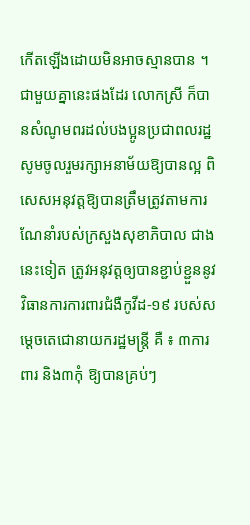កើតឡើងដោយមិនអាចស្មានបាន ។
ជាមួយគ្នានេះផងដែរ លោកស្រី ក៏បានសំណូមពរដល់បងប្អូនប្រជាពលរដ្ឋ សូមចូលរួមរក្សាអនាម័យឱ្យបានល្អ ពិសេសអនុវត្តឱ្យបានត្រឹមត្រូវតាមការណែនាំរបស់ក្រសួងសុខាភិបាល ជាងនេះទៀត ត្រូវអនុវត្តឲ្យបានខ្ជាប់ខ្ជួននូវវិធានការការពារជំងឺកូវីដ-១៩ របស់សម្ដេចតេជោនាយករដ្ឋមន្ត្រី គឺ ៖ ៣ការពារ និង៣កុំ ឱ្យបានគ្រប់ៗ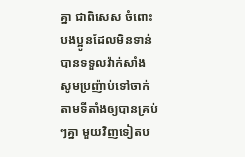គ្នា ជាពិសេស ចំពោះបងប្អូនដែលមិនទាន់បានទទួលវ៉ាក់សាំងសូមប្រញ៉ាប់ទៅចាក់តាមទីតាំងឲ្យបានគ្រប់ៗគ្នា មួយវិញទៀតប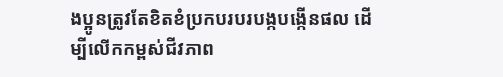ងប្អូនត្រូវតែខិតខំប្រកបរបរបង្កបង្កើនផល ដើម្បីលើកកម្ពស់ជីវភាព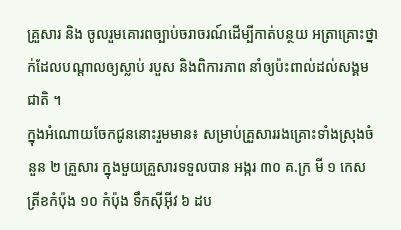គ្រួសារ និង ចូលរួមគោរពច្បាប់ចរាចរណ៍ដើម្បីកាត់បន្ថយ អត្រាគ្រោះថ្នាក់ដែលបណ្តាលឲ្យស្លាប់ របួស និងពិការភាព នាំឲ្យប៉ះពាល់ដល់សង្គមជាតិ ។
ក្នុងអំណោយចែកជូននោះរួមមាន៖ សម្រាប់គ្រួសាររងគ្រោះទាំងស្រុងចំនួន ២ គ្រួសារ ក្នុងមួយគ្រួសារទទួលបាន អង្ករ ៣០ គ.ក្រ មី ១ កេស ត្រីខកំប៉ុង ១០ កំប៉ុង ទឹកស៊ីអ៊ីវ ៦ ដប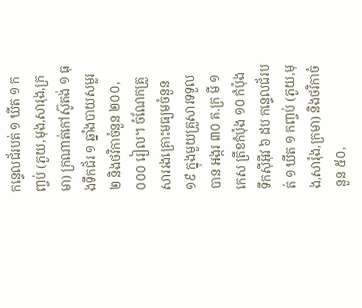កន្ទេលជ័របត់ ១ ឃីត ១ កញ្ចប់ (ភួយ,មុង,សារុង,ក្រមា) ក្រណាត់កៅស៊ូតង់ ១ ធុងទឹកជ័រ ១ ឆ្នាំងបាយសម្លរ ២ និងថវិកាចំនួន ២០០,០០០ រៀល។ ចំណែកគ្រួសាររងគ្រោះមធ្យមចំនួន ១៩ ក្នុងមួយគ្រួសារទទួលបាន អង្ករ ៣០ គ.ក្រ មី ១ កេស ត្រីខកំប៉ុង ១០ កំប៉ុង ទឹកស៊ីអ៊ីវ ៦ ដប កន្ទេលជ័របត់ ១ ឃីត ១ កញ្ចប់ (ភួយ,មុង,សារ៉ុង,ក្រមា) និងថវិកាចំនួន ៥០,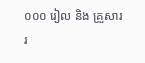០០០ រៀល និង គ្រួសាររ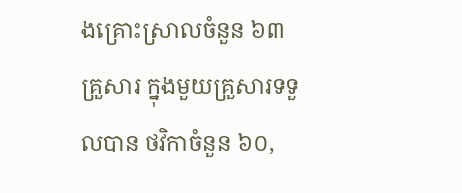ងគ្រោះស្រាលចំនួន ៦៣ គ្រួសារ ក្នុងមួយគ្រួសារទទួលបាន ថវិកាចំនួន ៦០,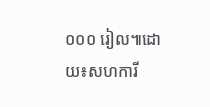០០០ រៀល៕ដោយ៖សហការី